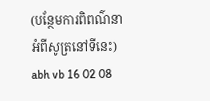(បន្ថែមការពិពណ៌នាអំពីសូត្រនៅទីនេះ)
abh vb 16 02 08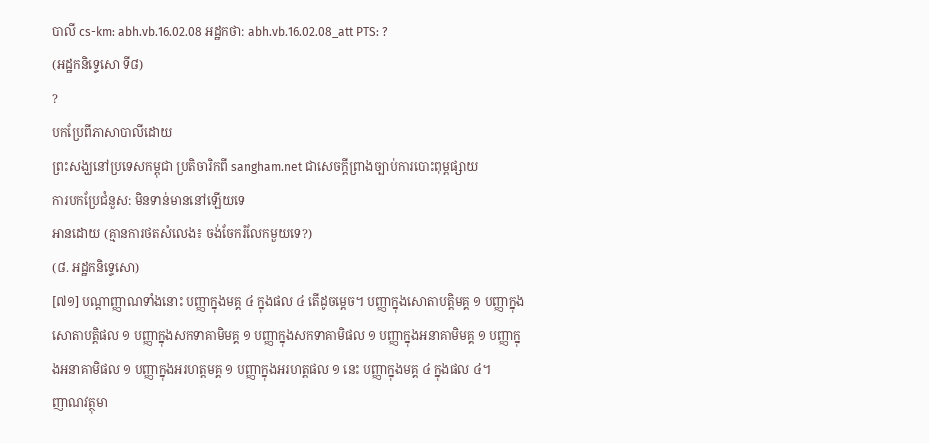បាលី cs-km: abh.vb.16.02.08 អដ្ឋកថា: abh.vb.16.02.08_att PTS: ?
(អដ្ឋកនិទ្ទេសោ ទី៨)
?
បកប្រែពីភាសាបាលីដោយ
ព្រះសង្ឃនៅប្រទេសកម្ពុជា ប្រតិចារិកពី sangham.net ជាសេចក្តីព្រាងច្បាប់ការបោះពុម្ពផ្សាយ
ការបកប្រែជំនួស: មិនទាន់មាននៅឡើយទេ
អានដោយ (គ្មានការថតសំលេង៖ ចង់ចែករំលែកមួយទេ?)
(៨. អដ្ឋកនិទ្ទេសោ)
[៧១] បណ្តាញ្ញាណទាំងនោះ បញ្ញាក្នុងមគ្គ ៤ ក្នុងផល ៤ តើដូចម្តេច។ បញ្ញាក្នុងសោតាបត្តិមគ្គ ១ បញ្ញាក្នុងសោតាបត្តិផល ១ បញ្ញាក្នុងសកទាគាមិមគ្គ ១ បញ្ញាក្នុងសកទាគាមិផល ១ បញ្ញាក្នុងអនាគាមិមគ្គ ១ បញ្ញាក្នុងអនាគាមិផល ១ បញ្ញាក្នុងអរហត្តមគ្គ ១ បញ្ញាក្នុងអរហត្តផល ១ នេះ បញ្ញាក្នុងមគ្គ ៤ ក្នុងផល ៤។
ញាណវត្ថុមា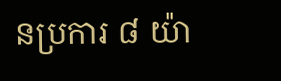នប្រការ ៨ យ៉ា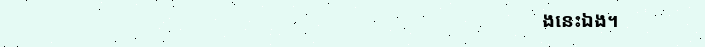ងនេះឯង។